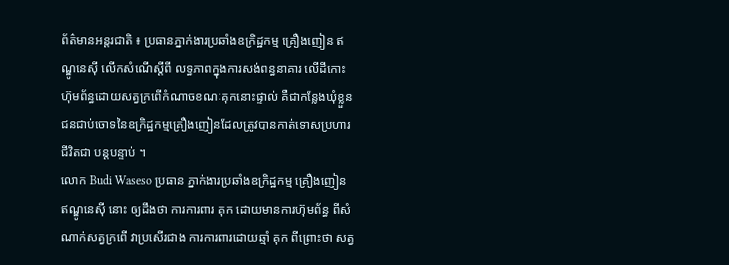ព័ត៌មានអន្តរជាតិ ៖ ប្រធានភ្នាក់ងារប្រឆាំងឧក្រិដ្ឋកម្ម គ្រឿងញៀន ឥណ្ឌូនេស៊ី លើកសំណើស្តីពី លទ្ធភាពក្នុងការសង់ពន្ធនាគារ លើដីកោះ ហ៊ុមព័ន្ធដោយសត្វក្រពើកំណាចខណៈគុកនោះផ្ទាល់ គឺជាកន្លែងឃុំខ្លួនជនជាប់ចោទនៃឧក្រិដ្ឋកម្មគ្រឿងញៀនដែលត្រូវបានកាត់ទោសប្រហារជីវិតជា បន្តបន្ទាប់ ។
លោក Budi Waseso ប្រធាន ភ្នាក់ងារប្រឆាំងឧក្រិដ្ឋកម្ម គ្រឿងញៀន ឥណ្ឌូនេស៊ី នោះ ឲ្យដឹងថា ការការពារ គុក ដោយមានការហ៊ុមព័ន្ធ ពីសំណាក់សត្វក្រពើ វាប្រសើរជាង ការការពារដោយឆ្មាំ គុក ពីព្រោះថា សត្វ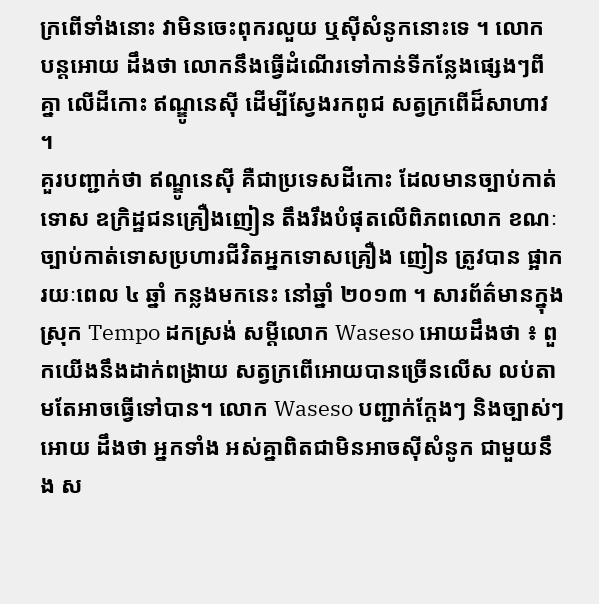ក្រពើទាំងនោះ វាមិនចេះពុករលួយ ឬស៊ីសំនូកនោះទេ ។ លោក បន្តអោយ ដឹងថា លោកនឹងធ្វើដំណើរទៅកាន់ទីកន្លែងផ្សេងៗពីគ្នា លើដីកោះ ឥណ្ឌូនេស៊ី ដើម្បីស្វែងរកពូជ សត្វក្រពើដ៏សាហាវ ។
គួរបញ្ជាក់ថា ឥណ្ឌូនេស៊ី គឺជាប្រទេសដីកោះ ដែលមានច្បាប់កាត់ទោស ឧក្រិដ្ឋជនគ្រឿងញៀន តឹងរឹងបំផុតលើពិភពលោក ខណៈច្បាប់កាត់ទោសប្រហារជីវិតអ្នកទោសគ្រឿង ញៀន ត្រូវបាន ផ្អាករយៈពេល ៤ ឆ្នាំ កន្លងមកនេះ នៅឆ្នាំ ២០១៣ ។ សារព័ត៌មានក្នុង ស្រុក Tempo ដកស្រង់ សម្តីលោក Waseso អោយដឹងថា ៖ ពួកយើងនឹងដាក់ពង្រាយ សត្វក្រពើអោយបានច្រើនលើស លប់តាមតែអាចធ្វើទៅបាន។ លោក Waseso បញ្ជាក់ក្តែងៗ និងច្បាស់ៗអោយ ដឹងថា អ្នកទាំង អស់គ្នាពិតជាមិនអាចស៊ីសំនូក ជាមួយនឹង ស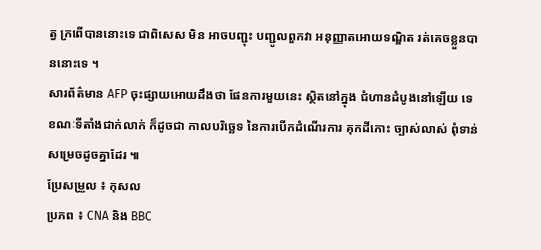ត្វ ក្រពើបាននោះទេ ជាពិសេស មិន អាចបញ្ជុះ បញ្ជូលពួកវា អនុញ្ញាតអោយទណ្ឌិត រត់គេចខ្លួនបាននោះទេ ។
សារព័ត៌មាន AFP ចុះផ្សាយអោយដឹងថា ផែនការមួយនេះ ស្ថិតនៅក្នុង ជំហានដំបូងនៅឡើយ ទេ ខណៈទីតាំងជាក់លាក់ ក៏ដូចជា កាលបរិច្ឆេទ នៃការបើកដំណើរការ គុកដីកោះ ច្បាស់លាស់ ពុំទាន់សម្រេចដូចគ្នាដែរ ៕
ប្រែសម្រួល ៖ កុសល
ប្រភព ៖ CNA និង BBC